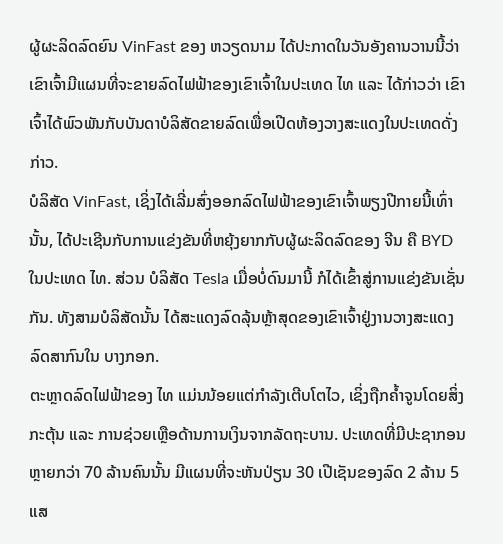ຜູ້ຜະລິດລົດຍົນ VinFast ຂອງ ຫວຽດນາມ ໄດ້ປະກາດໃນວັນອັງຄານວານນີ້ວ່າ ເຂົາເຈົ້າມີແຜນທີ່ຈະຂາຍລົດໄຟຟ້າຂອງເຂົາເຈົ້າໃນປະເທດ ໄທ ແລະ ໄດ້ກ່າວວ່າ ເຂົາເຈົ້າໄດ້ພົວພັນກັບບັນດາບໍລິສັດຂາຍລົດເພື່ອເປີດຫ້ອງວາງສະແດງໃນປະເທດດັ່ງກ່າວ.
ບໍລິສັດ VinFast, ເຊິ່ງໄດ້ເລີ່ມສົ່ງອອກລົດໄຟຟ້າຂອງເຂົາເຈົ້າພຽງປີກາຍນີ້ເທົ່ານັ້ນ, ໄດ້ປະເຊີນກັບການແຂ່ງຂັນທີ່ຫຍຸ້ງຍາກກັບຜູ້ຜະລິດລົດຂອງ ຈີນ ຄື BYD ໃນປະເທດ ໄທ. ສ່ວນ ບໍລິສັດ Tesla ເມື່ອບໍ່ດົນມານີ້ ກໍໄດ້ເຂົ້າສູ່ການແຂ່ງຂັນເຊັ່ນກັນ. ທັງສາມບໍລິສັດນັ້ນ ໄດ້ສະແດງລົດລຸ້ນຫຼ້າສຸດຂອງເຂົາເຈົ້າຢູ່ງານວາງສະແດງລົດສາກົນໃນ ບາງກອກ.
ຕະຫຼາດລົດໄຟຟ້າຂອງ ໄທ ແມ່ນນ້ອຍແຕ່ກຳລັງເຕີບໂຕໄວ, ເຊິ່ງຖືກຄ້ຳຈູນໂດຍສິ່ງກະຕຸ້ນ ແລະ ການຊ່ວຍເຫຼືອດ້ານການເງິນຈາກລັດຖະບານ. ປະເທດທີ່ມີປະຊາກອນຫຼາຍກວ່າ 70 ລ້ານຄົນນັ້ນ ມີແຜນທີ່ຈະຫັນປ່ຽນ 30 ເປີເຊັນຂອງລົດ 2 ລ້ານ 5 ແສ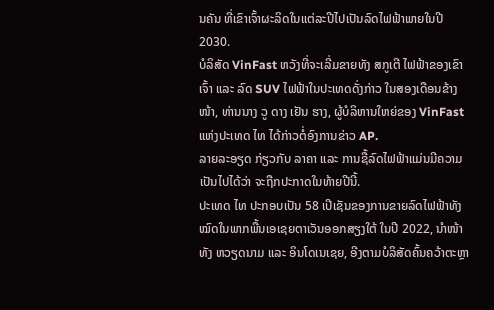ນຄັນ ທີ່ເຂົາເຈົ້າຜະລິດໃນແຕ່ລະປີໄປເປັນລົດໄຟຟ້າພາຍໃນປີ 2030.
ບໍລິສັດ VinFast ຫວັງທີ່ຈະເລີ່ມຂາຍທັງ ສກູເຕີ ໄຟຟ້າຂອງເຂົາເຈົ້າ ແລະ ລົດ SUV ໄຟຟ້າໃນປະເທດດັ່ງກ່າວ ໃນສອງເດືອນຂ້າງໜ້າ, ທ່ານນາງ ວູ ດາງ ເຢັນ ຮາງ, ຜູ້ບໍລິຫານໃຫຍ່ຂອງ VinFast ແຫ່ງປະເທດ ໄທ ໄດ້ກ່າວຕໍ່ອົງການຂ່າວ AP.
ລາຍລະອຽດ ກ່ຽວກັບ ລາຄາ ແລະ ການຊື້ລົດໄຟຟ້າແມ່ນມີຄວາມເປັນໄປໄດ້ວ່າ ຈະຖືກປະກາດໃນທ້າຍປີນີ້.
ປະເທດ ໄທ ປະກອບເປັນ 58 ເປີເຊັນຂອງການຂາຍລົດໄຟຟ້າທັງໝົດໃນພາກພື້ນເອເຊຍຕາເວັນອອກສຽງໃຕ້ ໃນປີ 2022, ນຳໜ້າທັງ ຫວຽດນາມ ແລະ ອິນໂດເນເຊຍ, ອີງຕາມບໍລິສັດຄົ້ນຄວ້າຕະຫຼາ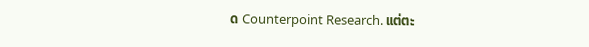ດ Counterpoint Research. ແຕ່ຕະ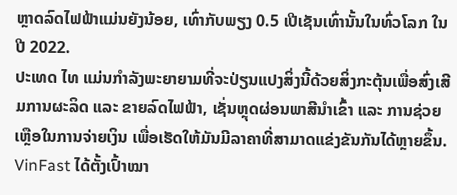ຫຼາດລົດໄຟຟ້າແມ່ນຍັງນ້ອຍ, ເທົ່າກັບພຽງ 0.5 ເປີເຊັນເທົ່ານັ້ນໃນທົ່ວໂລກ ໃນປີ 2022.
ປະເທດ ໄທ ແມ່ນກຳລັງພະຍາຍາມທີ່ຈະປ່ຽນແປງສິ່ງນີ້ດ້ວຍສິ່ງກະຕຸ້ນເພື່ອສົ່ງເສີມການຜະລິດ ແລະ ຂາຍລົດໄຟຟ້າ, ເຊັ່ນຫຼຸດຜ່ອນພາສີນຳເຂົ້າ ແລະ ການຊ່ວຍເຫຼືອໃນການຈ່າຍເງິນ ເພື່ອເຮັດໃຫ້ມັນມີລາຄາທີ່ສາມາດແຂ່ງຂັນກັນໄດ້ຫຼາຍຂຶ້ນ.
VinFast ໄດ້ຕັ້ງເປົ້າໝາ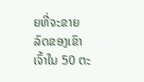ຍທີ່ຈະຂາຍລົດຂອງເຂົາເຈົ້າໃນ 50 ຕະ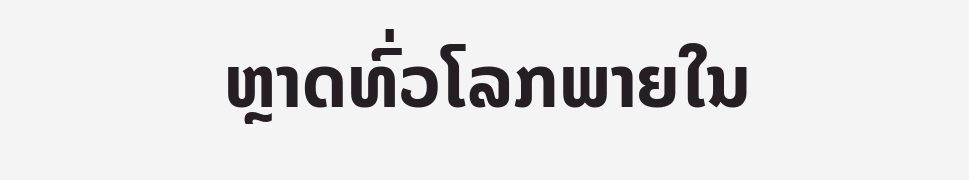ຫຼາດທົ່ວໂລກພາຍໃນ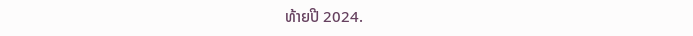ທ້າຍປີ 2024.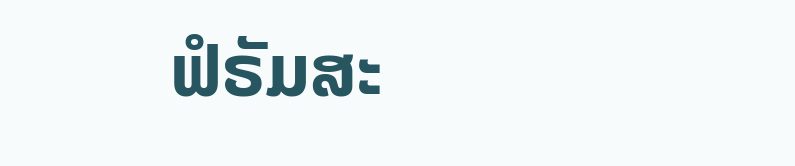ຟໍຣັມສະ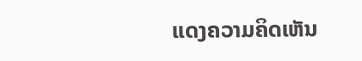ແດງຄວາມຄິດເຫັນ